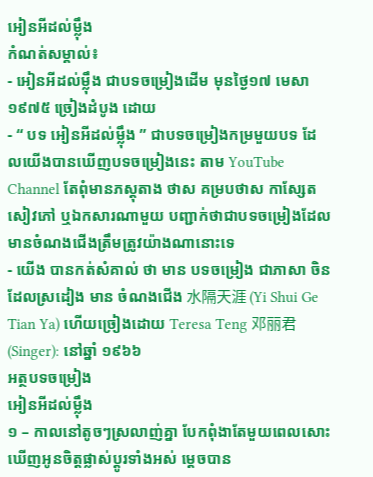អៀនអីដល់ម្ល៉ឹង
កំណត់សម្គាល់៖
- អៀនអីដល់ម្ល៉ឹង ជាបទចម្រៀងដើម មុនថ្ងៃ១៧ មេសា ១៩៧៥ ច្រៀងដំបូង ដោយ
- “ បទ អៀនអីដល់ម្ល៉ឹង ” ជាបទចម្រៀងកម្រមួយបទ ដែលយើងបានឃើញបទចម្រៀងនេះ តាម YouTube Channel តែពុំមានភស្តុតាង ថាស គម្របថាស កាស្សែត សៀវភៅ ឬឯកសារណាមួយ បញ្ជាក់ថាជាបទចម្រៀងដែលមានចំណងជើងត្រឹមត្រូវយ៉ាងណានោះទេ
- យើង បានកត់សំគាល់ ថា មាន បទចម្រៀង ជាភាសា ចិន ដែលស្រដៀង មាន ចំណងជើង 水隔天涯 (Yi Shui Ge Tian Ya) ហើយច្រៀងដោយ Teresa Teng 邓丽君(Singer): នៅឆ្នាំ ១៩៦៦
អត្ថបទចម្រៀង
អៀនអីដល់ម្ល៉ឹង
១ – កាលនៅតូចៗស្រលាញ់គ្នា បែកពុំងាតែមួយពេលសោះ
ឃើញអូនចិត្តផ្លាស់ប្ដូរទាំងអស់ ម្ដេចបាន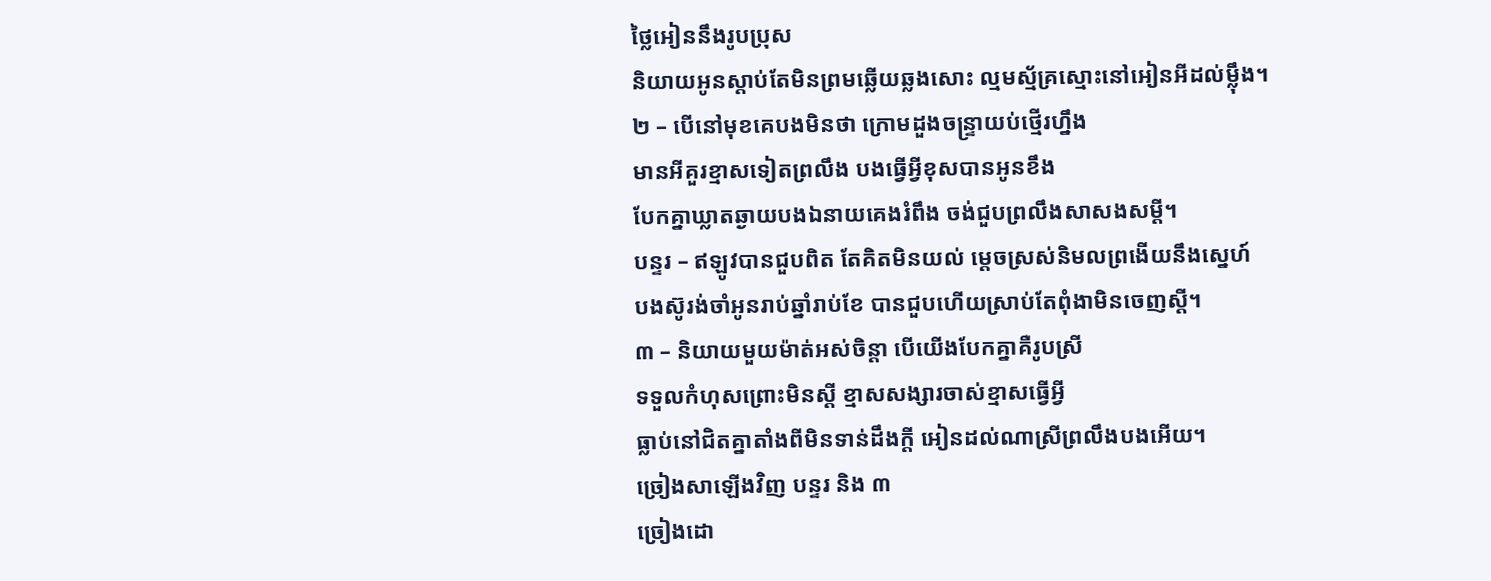ថ្លៃអៀននឹងរូបប្រុស
និយាយអូនស្ដាប់តែមិនព្រមឆ្លើយឆ្លងសោះ ល្មមស្ម័គ្រស្មោះនៅអៀនអីដល់ម្ល៉ឹង។
២ – បើនៅមុខគេបងមិនថា ក្រោមដួងចន្ទ្រាយប់ថ្មើរហ្នឹង
មានអីគួរខ្មាសទៀតព្រលឹង បងធ្វើអ្វីខុសបានអូនខឹង
បែកគ្នាឃ្លាតឆ្ងាយបងឯនាយគេងរំពឹង ចង់ជួបព្រលឹងសាសងសម្ដី។
បន្ទរ – ឥឡូវបានជួបពិត តែគិតមិនយល់ ម្ដេចស្រស់និមលព្រងើយនឹងស្នេហ៍
បងស៊ូរង់ចាំអូនរាប់ឆ្នាំរាប់ខែ បានជួបហើយស្រាប់តែពុំងាមិនចេញស្ដី។
៣ – និយាយមួយម៉ាត់អស់ចិន្ដា បើយើងបែកគ្នាគឺរូបស្រី
ទទួលកំហុសព្រោះមិនស្ដី ខ្មាសសង្សារចាស់ខ្មាសធ្វើអ្វី
ធ្លាប់នៅជិតគ្នាតាំងពីមិនទាន់ដឹងក្ដី អៀនដល់ណាស្រីព្រលឹងបងអើយ។
ច្រៀងសាឡើងវិញ បន្ទរ និង ៣
ច្រៀងដោ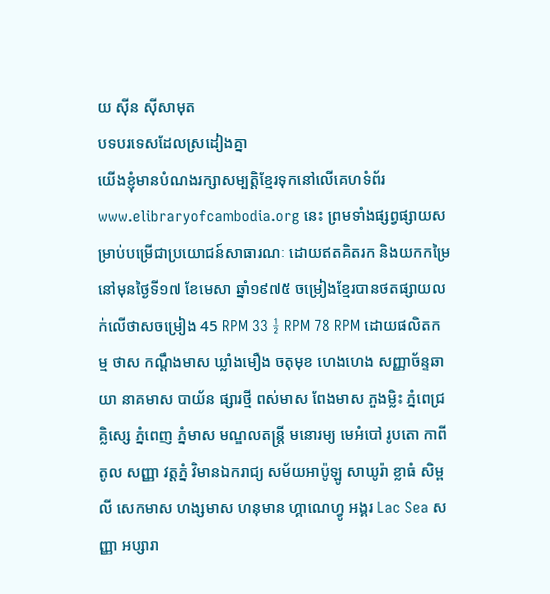យ ស៊ីន ស៊ីសាមុត
បទបរទេសដែលស្រដៀងគ្នា
យើងខ្ញុំមានបំណងរក្សាសម្បត្តិខ្មែរទុកនៅលើគេហទំព័រ www.elibraryofcambodia.org នេះ ព្រមទាំងផ្សព្វផ្សាយសម្រាប់បម្រើជាប្រយោជន៍សាធារណៈ ដោយឥតគិតរក និងយកកម្រៃ នៅមុនថ្ងៃទី១៧ ខែមេសា ឆ្នាំ១៩៧៥ ចម្រៀងខ្មែរបានថតផ្សាយលក់លើថាសចម្រៀង 45 RPM 33 ½ RPM 78 RPM ដោយផលិតកម្ម ថាស កណ្ដឹងមាស ឃ្លាំងមឿង ចតុមុខ ហេងហេង សញ្ញាច័ន្ទឆាយា នាគមាស បាយ័ន ផ្សារថ្មី ពស់មាស ពែងមាស ភួងម្លិះ ភ្នំពេជ្រ គ្លិស្សេ ភ្នំពេញ ភ្នំមាស មណ្ឌលតន្រ្តី មនោរម្យ មេអំបៅ រូបតោ កាពីតូល សញ្ញា វត្តភ្នំ វិមានឯករាជ្យ សម័យអាប៉ូឡូ សាឃូរ៉ា ខ្លាធំ សិម្ពលី សេកមាស ហង្សមាស ហនុមាន ហ្គាណេហ្វូ អង្គរ Lac Sea សញ្ញា អប្សារា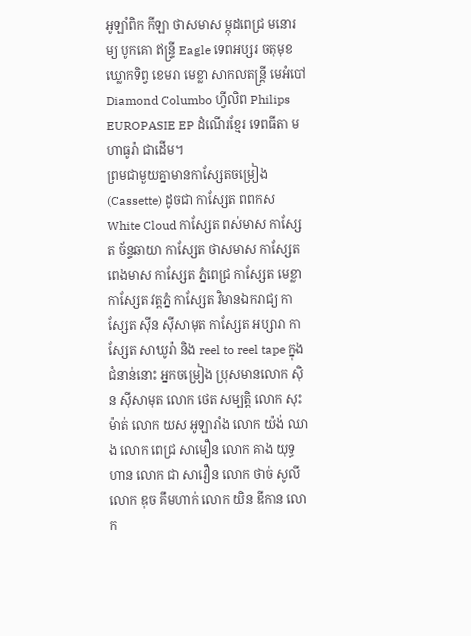អូឡាំពិក កីឡា ថាសមាស ម្កុដពេជ្រ មនោរម្យ បូកគោ ឥន្ទ្រី Eagle ទេពអប្សរ ចតុមុខ ឃ្លោកទិព្វ ខេមរា មេខ្លា សាកលតន្ត្រី មេអំបៅ Diamond Columbo ហ្វីលិព Philips EUROPASIE EP ដំណើរខ្មែរ ទេពធីតា មហាធូរ៉ា ជាដើម។
ព្រមជាមួយគ្នាមានកាសែ្សតចម្រៀង (Cassette) ដូចជា កាស្សែត ពពកស White Cloud កាស្សែត ពស់មាស កាស្សែត ច័ន្ទឆាយា កាស្សែត ថាសមាស កាស្សែត ពេងមាស កាស្សែត ភ្នំពេជ្រ កាស្សែត មេខ្លា កាស្សែត វត្តភ្នំ កាស្សែត វិមានឯករាជ្យ កាស្សែត ស៊ីន ស៊ីសាមុត កាស្សែត អប្សារា កាស្សែត សាឃូរ៉ា និង reel to reel tape ក្នុងជំនាន់នោះ អ្នកចម្រៀង ប្រុសមានលោក ស៊ិន ស៊ីសាមុត លោក ថេត សម្បត្តិ លោក សុះ ម៉ាត់ លោក យស អូឡារាំង លោក យ៉ង់ ឈាង លោក ពេជ្រ សាមឿន លោក គាង យុទ្ធហាន លោក ជា សាវឿន លោក ថាច់ សូលី លោក ឌុច គឹមហាក់ លោក យិន ឌីកាន លោក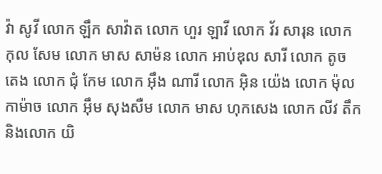វ៉ា សូវី លោក ឡឹក សាវ៉ាត លោក ហួរ ឡាវី លោក វ័រ សារុន លោក កុល សែម លោក មាស សាម៉ន លោក អាប់ឌុល សារី លោក តូច តេង លោក ជុំ កែម លោក អ៊ឹង ណារី លោក អ៊ិន យ៉េង លោក ម៉ុល កាម៉ាច លោក អ៊ឹម សុងសឺម លោក មាស ហុកសេង លោក លីវ តឹក និងលោក យិ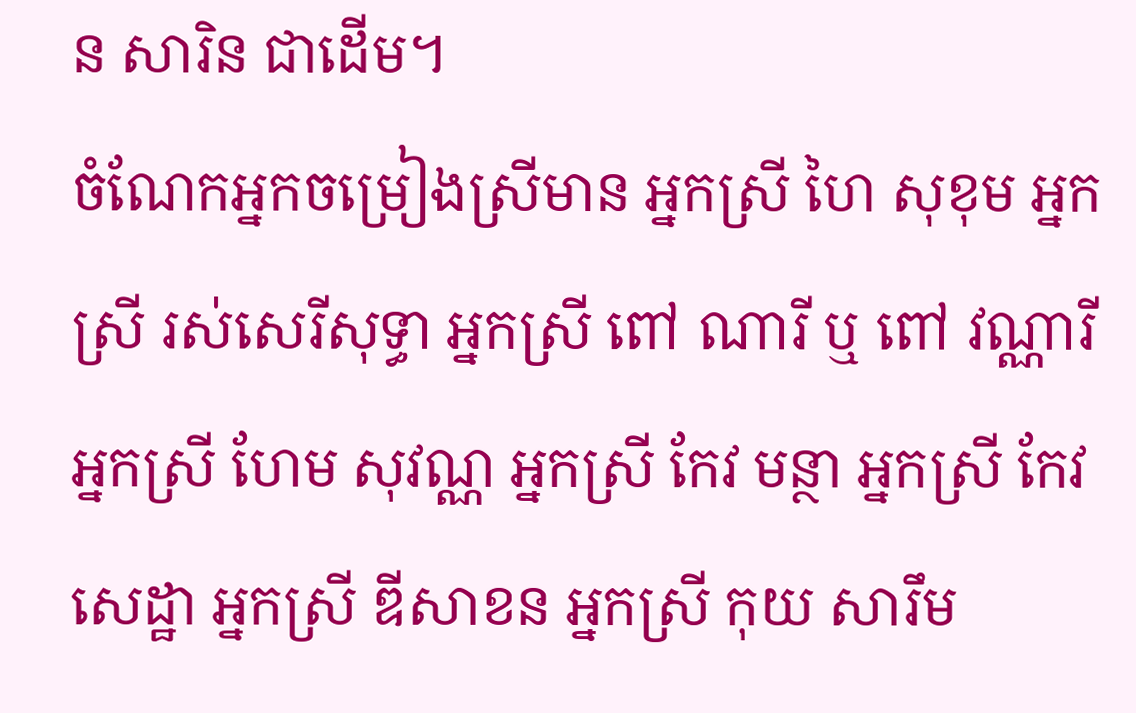ន សារិន ជាដើម។
ចំណែកអ្នកចម្រៀងស្រីមាន អ្នកស្រី ហៃ សុខុម អ្នកស្រី រស់សេរីសុទ្ធា អ្នកស្រី ពៅ ណារី ឬ ពៅ វណ្ណារី អ្នកស្រី ហែម សុវណ្ណ អ្នកស្រី កែវ មន្ថា អ្នកស្រី កែវ សេដ្ឋា អ្នកស្រី ឌីសាខន អ្នកស្រី កុយ សារឹម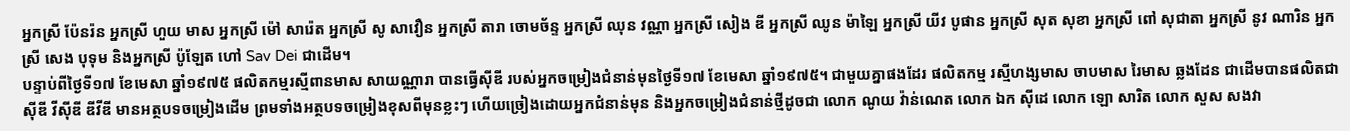អ្នកស្រី ប៉ែនរ៉ន អ្នកស្រី ហួយ មាស អ្នកស្រី ម៉ៅ សារ៉េត អ្នកស្រី សូ សាវឿន អ្នកស្រី តារា ចោមច័ន្ទ អ្នកស្រី ឈុន វណ្ណា អ្នកស្រី សៀង ឌី អ្នកស្រី ឈូន ម៉ាឡៃ អ្នកស្រី យីវ បូផាន អ្នកស្រី សុត សុខា អ្នកស្រី ពៅ សុជាតា អ្នកស្រី នូវ ណារិន អ្នកស្រី សេង បុទុម និងអ្នកស្រី ប៉ូឡែត ហៅ Sav Dei ជាដើម។
បន្ទាប់ពីថ្ងៃទី១៧ ខែមេសា ឆ្នាំ១៩៧៥ ផលិតកម្មរស្មីពានមាស សាយណ្ណារា បានធ្វើស៊ីឌី របស់អ្នកចម្រៀងជំនាន់មុនថ្ងៃទី១៧ ខែមេសា ឆ្នាំ១៩៧៥។ ជាមួយគ្នាផងដែរ ផលិតកម្ម រស្មីហង្សមាស ចាបមាស រៃមាស ឆ្លងដែន ជាដើមបានផលិតជា ស៊ីឌី វីស៊ីឌី ឌីវីឌី មានអត្ថបទចម្រៀងដើម ព្រមទាំងអត្ថបទចម្រៀងខុសពីមុនខ្លះៗ ហើយច្រៀងដោយអ្នកជំនាន់មុន និងអ្នកចម្រៀងជំនាន់ថ្មីដូចជា លោក ណូយ វ៉ាន់ណេត លោក ឯក ស៊ីដេ លោក ឡោ សារិត លោក សួស សងវា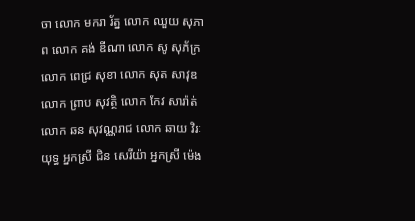ចា លោក មករា រ័ត្ន លោក ឈួយ សុភាព លោក គង់ ឌីណា លោក សូ សុភ័ក្រ លោក ពេជ្រ សុខា លោក សុត សាវុឌ លោក ព្រាប សុវត្ថិ លោក កែវ សារ៉ាត់ លោក ឆន សុវណ្ណរាជ លោក ឆាយ វិរៈយុទ្ធ អ្នកស្រី ជិន សេរីយ៉ា អ្នកស្រី ម៉េង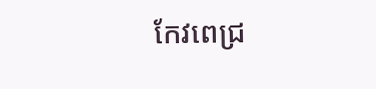កែវពេជ្រ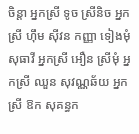ចិន្តា អ្នកស្រី ទូច ស្រីនិច អ្នកស្រី ហ៊ឹម ស៊ីវន កញ្ញា ទៀងមុំ សុធាវី អ្នកស្រី អឿន ស្រីមុំ អ្នកស្រី ឈួន សុវណ្ណឆ័យ អ្នកស្រី ឱក សុគន្ធក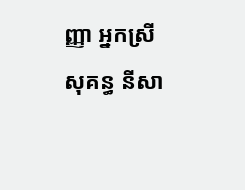ញ្ញា អ្នកស្រី សុគន្ធ នីសា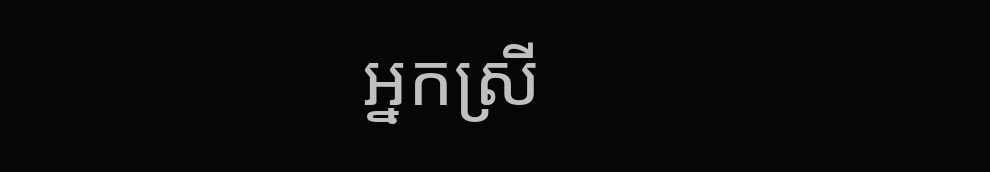អ្នកស្រី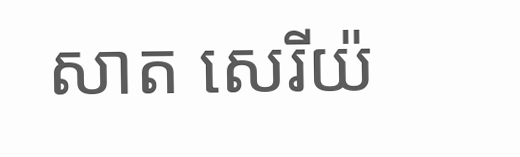សាត សេរីយ៉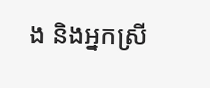ង និងអ្នកស្រី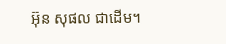អ៊ុន សុផល ជាដើម។